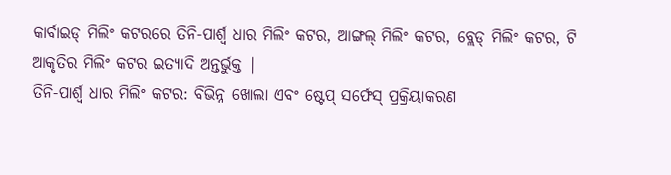କାର୍ବାଇଡ୍ ମିଲିଂ କଟରରେ ତିନି-ପାର୍ଶ୍ୱ ଧାର ମିଲିଂ କଟର, ଆଙ୍ଗଲ୍ ମିଲିଂ କଟର, ବ୍ଲେଡ୍ ମିଲିଂ କଟର, ଟି ଆକୃତିର ମିଲିଂ କଟର ଇତ୍ୟାଦି ଅନ୍ତର୍ଭୁକ୍ତ |
ତିନି-ପାର୍ଶ୍ୱ ଧାର ମିଲିଂ କଟର: ବିଭିନ୍ନ ଖୋଲା ଏବଂ ଷ୍ଟେପ୍ ସର୍ଫେସ୍ ପ୍ରକ୍ରିୟାକରଣ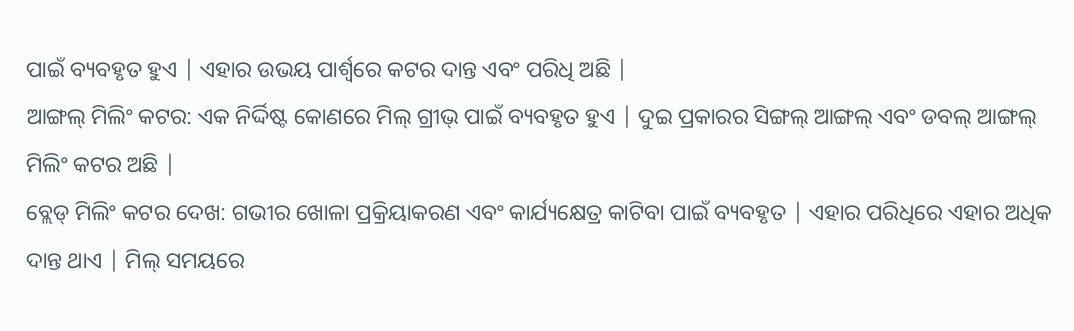ପାଇଁ ବ୍ୟବହୃତ ହୁଏ | ଏହାର ଉଭୟ ପାର୍ଶ୍ୱରେ କଟର ଦାନ୍ତ ଏବଂ ପରିଧି ଅଛି |
ଆଙ୍ଗଲ୍ ମିଲିଂ କଟର: ଏକ ନିର୍ଦ୍ଦିଷ୍ଟ କୋଣରେ ମିଲ୍ ଗ୍ରୀଭ୍ ପାଇଁ ବ୍ୟବହୃତ ହୁଏ | ଦୁଇ ପ୍ରକାରର ସିଙ୍ଗଲ୍ ଆଙ୍ଗଲ୍ ଏବଂ ଡବଲ୍ ଆଙ୍ଗଲ୍ ମିଲିଂ କଟର ଅଛି |
ବ୍ଲେଡ୍ ମିଲିଂ କଟର ଦେଖ: ଗଭୀର ଖୋଳା ପ୍ରକ୍ରିୟାକରଣ ଏବଂ କାର୍ଯ୍ୟକ୍ଷେତ୍ର କାଟିବା ପାଇଁ ବ୍ୟବହୃତ | ଏହାର ପରିଧିରେ ଏହାର ଅଧିକ ଦାନ୍ତ ଥାଏ | ମିଲ୍ ସମୟରେ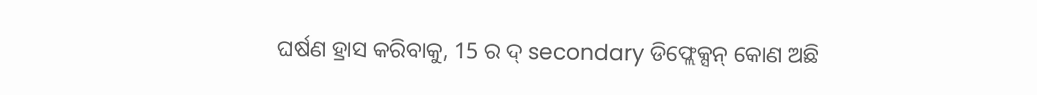ଘର୍ଷଣ ହ୍ରାସ କରିବାକୁ, 15 ର ଦ୍ secondary ଡିଫ୍ଲେକ୍ସନ୍ କୋଣ ଅଛି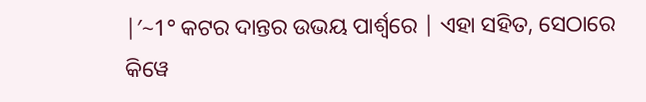|′~1° କଟର ଦାନ୍ତର ଉଭୟ ପାର୍ଶ୍ୱରେ | ଏହା ସହିତ, ସେଠାରେ କିୱେ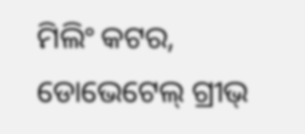ମିଲିଂ କଟର, ଡୋଭେଟେଲ୍ ଗ୍ରୀଭ୍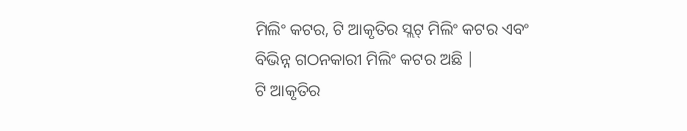ମିଲିଂ କଟର, ଟି ଆକୃତିର ସ୍ଲଟ୍ ମିଲିଂ କଟର ଏବଂ ବିଭିନ୍ନ ଗଠନକାରୀ ମିଲିଂ କଟର ଅଛି |
ଟି ଆକୃତିର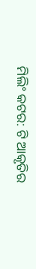ମିଲିଂ କଟର: ଟି ଆକୃତିର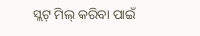ସ୍ଲଟ୍ ମିଲ୍ କରିବା ପାଇଁ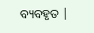ବ୍ୟବହୃତ |